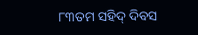୮୩ତମ ସହିଦ୍ ଦିବସ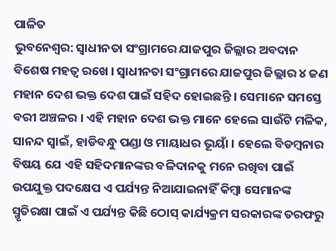ପାଳିତ
ଭୁବନେଶ୍ୱର: ସ୍ୱାଧୀନତା ସଂଗ୍ରାମରେ ଯାଜପୁର ଜିଲ୍ଲାର ଅବଦାନ ବିଶେଷ ମହତ୍ୱ ରଖେ । ସ୍ୱାଧୀନତା ସଂଗ୍ରାମରେ ଯାଜପୁର ଜିଲ୍ଲାର ୪ ଜଣ ମହାନ ଦେଶ ଭକ୍ତ ଦେଶ ପାଇଁ ସହିଦ ହୋଇଛନ୍ତି । ସେମାନେ ସମସ୍ତେ ବରୀ ଅଞ୍ଚଳର । ଏହି ମହାନ ଦେଶ ଭକ୍ତ ମାନେ ହେଲେ ସାଉଁଟି ମଳିକ, ସାନନ୍ଦ ସ୍ୱାଇଁ, ହାଡିବନ୍ଧୁ ପଣ୍ଡା ଓ ମାୟାଧର ଭୂୟାଁ । ହେଲେ ବିଡମ୍ବନାର ବିଷୟ ଯେ ଏହି ସହିଦମାନଙ୍କର ବଳିଦାନକୁ ମନେ ରଖିବା ପାଇଁ ଉପଯୁକ୍ତ ପଦକ୍ଷେପ ଏ ପର୍ଯ୍ୟନ୍ତ ନିଆଯାଇନାହିଁ କିମ୍ବା ସେମାନଙ୍କ ସ୍ମୃତିରକ୍ଷା ପାଇଁ ଏ ପର୍ଯ୍ୟନ୍ତ କିଛି ଠୋସ୍ କାର୍ଯ୍ୟକ୍ରମ ସରକାରଙ୍କ ତରଫରୁ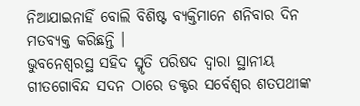ନିଆଯାଇନାହିଁ ବୋଲି ବିଶିଷ୍ଟ ବ୍ୟକ୍ତିମାନେ ଶନିବାର ଦିନ ମତବ୍ୟକ୍ତ କରିଛନ୍ତି ।
ଭୁବନେଶ୍ୱରସ୍ଥ ସହିଦ ସ୍ମୃତି ପରିଷଦ ଦ୍ୱାରା ସ୍ଥାନୀୟ ଗୀତଗୋବିନ୍ଦ ସଦନ ଠାରେ ଡକ୍ଟର ସର୍ବେଶ୍ୱର ଶତପଥୀଙ୍କ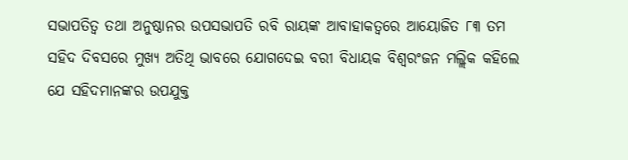ସଭାପତିତ୍ୱ ତଥା ଅନୁଷ୍ଠାନର ଉପସଭାପତି ରବି ରାୟଙ୍କ ଆବାହାକତ୍ୱରେ ଆୟୋଜିତ ୮୩ ତମ ସହିଦ ଦିବସରେ ମୁଖ୍ୟ ଅତିଥି ଭାବରେ ଯୋଗଦେଇ ବରୀ ବିଧାୟକ ବିଶ୍ୱରଂଜନ ମଲ୍ଲିକ କହିଲେ ଯେ ସହିଦମାନଙ୍କର ଉପଯୁକ୍ତ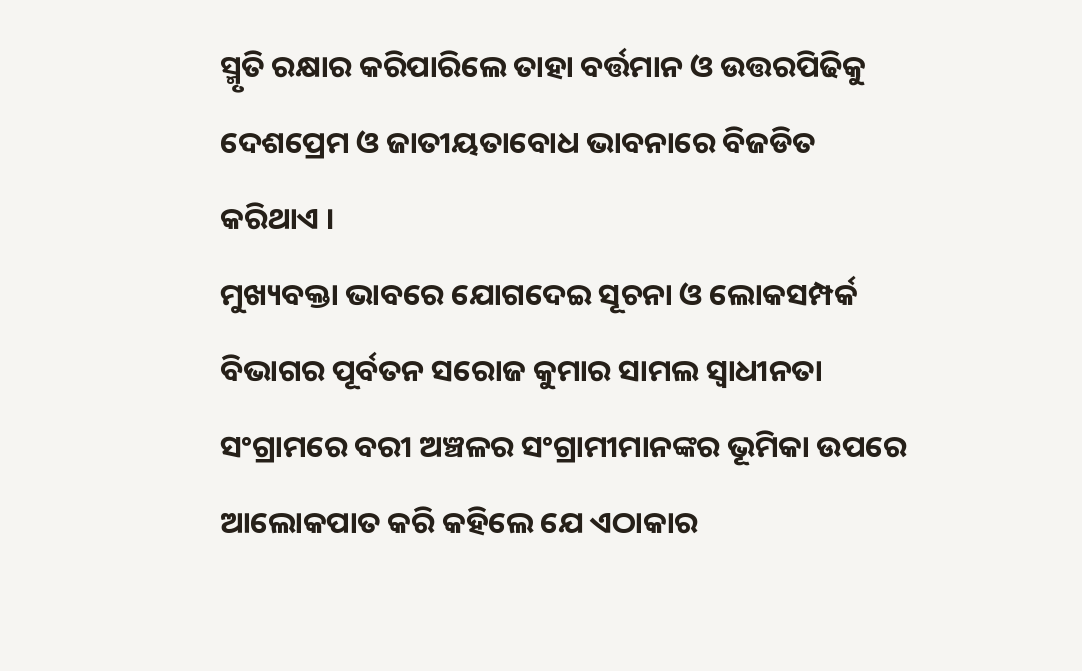ସ୍ମୃତି ରକ୍ଷାର କରିପାରିଲେ ତାହା ବର୍ତ୍ତମାନ ଓ ଉତ୍ତରପିଢିକୁ ଦେଶପ୍ରେମ ଓ ଜାତୀୟତାବୋଧ ଭାବନାରେ ବିଜଡିତ କରିଥାଏ ।
ମୁଖ୍ୟବକ୍ତା ଭାବରେ ଯୋଗଦେଇ ସୂଚନା ଓ ଲୋକସମ୍ପର୍କ ବିଭାଗର ପୂର୍ବତନ ସରୋଜ କୁମାର ସାମଲ ସ୍ୱାଧୀନତା ସଂଗ୍ରାମରେ ବରୀ ଅଞ୍ଚଳର ସଂଗ୍ରାମୀମାନଙ୍କର ଭୂମିକା ଉପରେ ଆଲୋକପାତ କରି କହିଲେ ଯେ ଏଠାକାର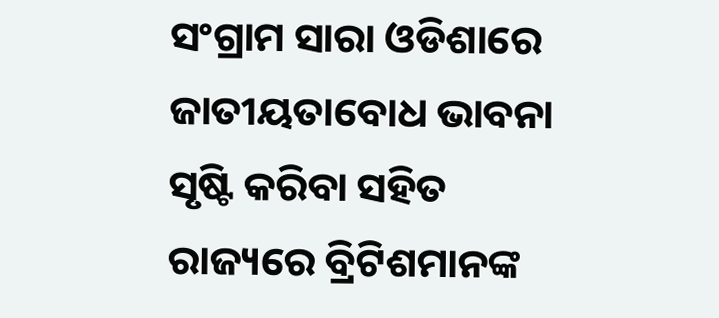ସଂଗ୍ରାମ ସାରା ଓଡିଶାରେ ଜାତୀୟତାବୋଧ ଭାବନା ସୃଷ୍ଟି କରିବା ସହିତ ରାଜ୍ୟରେ ବ୍ରିଟିଶମାନଙ୍କ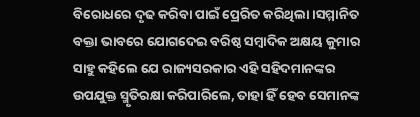ବିରୋଧରେ ଦୃଢ କରିବା ପାଇଁ ପ୍ରେରିତ କରିଥିଲା ।ସମ୍ମାନିତ ବକ୍ତା ଭାବରେ ଯୋଗଦେଇ ବରିଷ୍ଠ ସମ୍ବାଦିକ ଅକ୍ଷୟ କୁମାର ସାହୁ କହିଲେ ଯେ ରାଜ୍ୟସରକାର ଏହି ସହିଦମାନଙ୍କର ଉପଯୁକ୍ତ ସ୍ମୃତିରକ୍ଷା କରିପାରିଲେ, ତାହା ହିଁ ହେବ ସେମାନଙ୍କ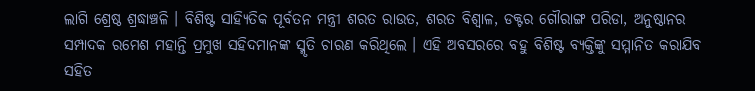ଲାଗି ଶ୍ରେଷ୍ଠ ଶ୍ରଦ୍ଧାଞ୍ଚଳି । ବିଶିଷ୍ଟ ସାହ୍ୟିତିକ ପୂର୍ବତନ ମନ୍ତ୍ରୀ ଶରତ ରାଉତ, ଶରତ ବିଶ୍ୱାଳ, ଡକ୍ଟର ଗୌରାଙ୍ଗ ପରିଡା, ଅନୁଷ୍ଠାନର ସମ୍ପାଦକ ରମେଶ ମହାନ୍ତି ପ୍ରମୁଖ ସହିଦମାନଙ୍କ ସ୍ମୃତି ଚାରଣ କରିଥିଲେ । ଏହି ଅବସରରେ ବହୁ ବିଶିଷ୍ଟ ବ୍ୟକ୍ତିଙ୍କୁ ସମ୍ମାନିତ କରାଯିବ ସହିତ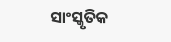ସାଂସ୍କୃତିକ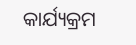କାର୍ଯ୍ୟକ୍ରମ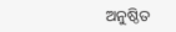ଅନୁଷ୍ଠିତ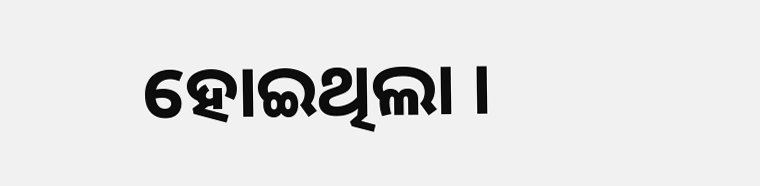ହୋଇଥିଲା ।